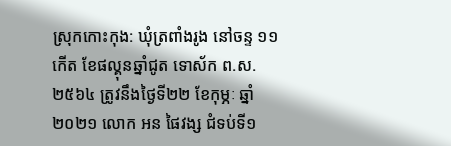ស្រុកកោះកុង: ឃុំត្រពាំងរូង នៅចន្ទ ១១កើត ខែផល្គុនឆ្នាំជូត ទោស័ក ព.ស.២៥៦៤ ត្រូវនឹងថ្ងៃទី២២ ខែកុម្ភៈ ឆ្នាំ២០២១ លោក អន ផៃវង្ស ជំទប់ទី១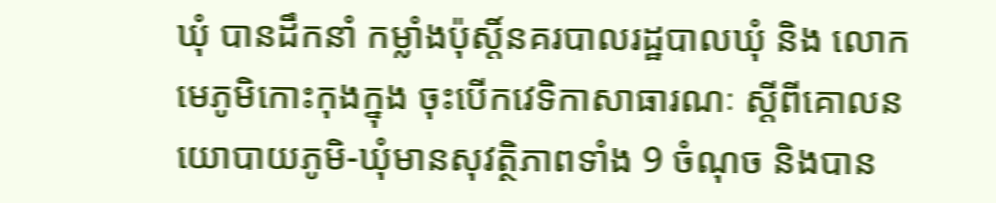ឃុំ បានដឹកនាំ កម្លាំងប៉ុស្តិ៍នគរបាលរដ្ឋបាលឃុំ និង លោកមេភូមិកោះកុងក្នុង ចុះបើកវេទិកាសាធារណៈ ស្ដីពីគោលនយោបាយភូមិ-ឃុំមានសុវត្ថិភាពទាំង 9 ចំណុច និងបាន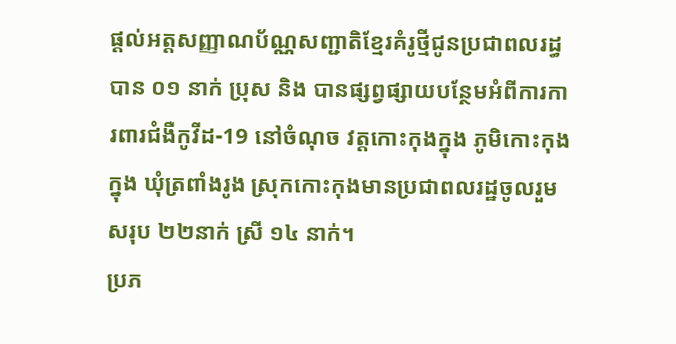ផ្ដល់អត្តសញ្ញាណប័ណ្ណសញ្ជាតិខ្មែរគំរូថ្មីជូនប្រជាពលរដ្ធបាន ០១ នាក់ ប្រុស និង បានផ្សព្វផ្សាយបន្ថែមអំពីការការពារជំងឺកូវីដ-19 នៅចំណុច វត្តកោះកុងក្នុង ភូមិកោះកុងក្នុង ឃុំត្រពាំងរូង ស្រុកកោះកុងមានប្រជាពលរដ្ឋចូលរួមសរុប ២២នាក់ ស្រី ១៤ នាក់។
ប្រភ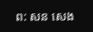ព: សន សេង